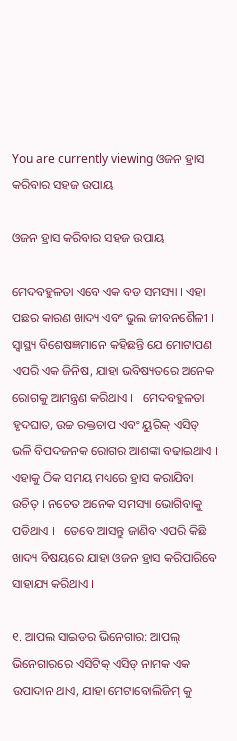You are currently viewing ଓଜନ ହ୍ରାସ କରିବାର ସହଜ ଉପାୟ

ଓଜନ ହ୍ରାସ କରିବାର ସହଜ ଉପାୟ

ମେଦବହୁଳତା ଏବେ ଏକ ବଡ ସମସ୍ୟା । ଏହା ପଛର କାରଣ ଖାଦ୍ୟ ଏବଂ ଭୁଲ ଜୀବନଶୈଳୀ । ସ୍ୱାସ୍ଥ୍ୟ ବିଶେଷଜ୍ଞମାନେ କହିଛନ୍ତି ଯେ ମୋଟାପଣ ଏପରି ଏକ ଜିନିଷ, ଯାହା ଭବିଷ୍ୟତରେ ଅନେକ ରୋଗକୁ ଆମନ୍ତ୍ରଣ କରିଥାଏ ।   ମେଦବହୁଳତା ହୃଦଘାତ, ଉଚ୍ଚ ରକ୍ତଚାପ ଏବଂ ୟୁରିକ୍ ଏସିଡ୍ ଭଳି ବିପଦଜନକ ରୋଗର ଆଶଙ୍କା ବଢାଇଥାଏ । ଏହାକୁ ଠିକ ସମୟ ମଧ୍ୟରେ ହ୍ରାସ କରାଯିବା ଉଚିତ୍ । ନଚେତ ଅନେକ ସମସ୍ୟା ଭୋଗିବାକୁ ପଡିଥାଏ ।   ତେବେ ଆସନ୍ତୁ ଜାଣିବ ଏପରି କିଛି ଖାଦ୍ୟ ବିଷୟରେ ଯାହା ଓଜନ ହ୍ରାସ କରିପାରିବେ ସାହାଯ୍ୟ କରିଥାଏ ।

୧. ଆପଲ ସାଇଡର ଭିନେଗାର: ଆପଲ୍ ଭିନେଗାରରେ ଏସିଟିକ୍ ଏସିଡ୍ ନାମକ ଏକ ଉପାଦାନ ଥାଏ, ଯାହା ମେଟାବୋଲିଜିମ୍ କୁ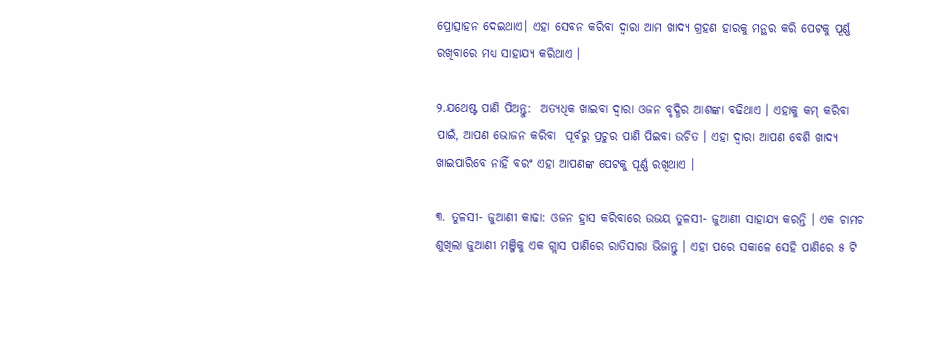ପ୍ରୋତ୍ସାହନ ଦେଇଥାଏ। ଏହା ସେବନ କରିବା ଦ୍ୱାରା ଆମ ଖାଦ୍ୟ ଗ୍ରହଣ ହାରକୁ ମନ୍ଥର କରି ପେଟକୁ ପୂର୍ଣ୍ଣ ରଖିବାରେ ମଧ୍ୟ ସାହାଯ୍ୟ କରିଥାଏ ।

୨.ଯଥେଷ୍ଟ ପାଣି ପିଅନ୍ତୁ:  ଅତ୍ୟଧିକ ଖାଇବା ଦ୍ୱାରା ଓଜନ ବୃଦ୍ଧିର ଆଶଙ୍କା ବଢିଥାଏ । ଏହାକୁ କମ୍ କରିବା ପାଇଁ, ଆପଣ ଭୋଜନ କରିବା  ପୂର୍ବରୁ ପ୍ରଚୁର ପାଣି ପିଇବା ଉଚିତ । ଏହା ଦ୍ୱାରା ଆପଣ ବେଶି ଖାଦ୍ୟ ଖାଇପାରିବେ ନାହିଁ ବରଂ ଏହା ଆପଣଙ୍କ ପେଟକୁ ପୂର୍ଣ୍ଣ ରଖିଥାଏ ।

୩. ତୁଳସୀ- ଜୁଆଣୀ କାଢା: ଓଜନ ହ୍ରାସ କରିବାରେ ଉଭୟ ତୁଳସୀ- ଜୁଆଣୀ ସାହାଯ୍ୟ କରନ୍ତି । ଏକ ଚାମଚ ଶୁଖିଲା ଜୁଆଣୀ ମଞ୍ଜିକୁ ଏକ ଗ୍ଲାସ ପାଣିରେ ରାତିସାରା ଭିଜାନ୍ତୁ । ଏହା ପରେ ସକାଳେ ସେହି ପାଣିରେ ୫ ଟି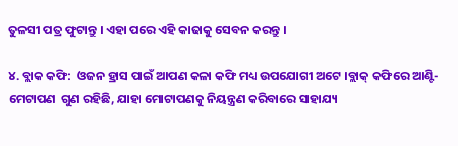ତୁଳସୀ ପତ୍ର ଫୁଟାନ୍ତୁ । ଏହା ପରେ ଏହି କାଢାକୁ ସେବନ କରନ୍ତୁ ।

୪. ବ୍ଲାକ କଫି:  ଓଜନ ହ୍ରାସ ପାଇଁ ଆପଣ କଳା କଫି ମଧ୍ୟ ଉପଯୋଗୀ ଅଟେ ।ବ୍ଲାକ୍ କଫିରେ ଆଣ୍ଟି-ମେଟାପଣ  ଗୁଣ ରହିଛି, ଯାହା ମୋଟାପଣକୁ ନିୟନ୍ତ୍ରଣ କରିବାରେ ସାହାଯ୍ୟ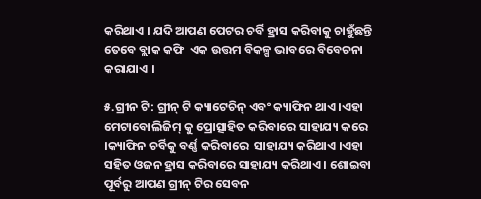କରିଥାଏ । ଯଦି ଆପଣ ପେଟର ଚର୍ବି ହ୍ରାସ କରିବାକୁ ଚାହୁଁଛନ୍ତି ତେବେ ବ୍ଲାକ କଫି  ଏକ ଉତ୍ତମ ବିକଳ୍ପ ଭାବରେ ବିବେଚନା କରାଯାଏ ।

୫.ଗ୍ରୀନ ଟି: ଗ୍ରୀନ୍ ଟି କ୍ୟାଟେଚିନ୍ ଏବଂ କ୍ୟାଫିନ ଥାଏ ।ଏହା ମେଟାବୋଲିଜିମ୍ କୁ ପ୍ରୋତ୍ସାହିତ କରିବାରେ ସାହାଯ୍ୟ କରେ ।କ୍ୟାଫିନ ଚର୍ବିକୁ ବର୍ଣ୍ଣ କରିବାରେ  ସାହାଯ୍ୟ କରିଥାଏ ।ଏହା ସହିତ ଓଜନ ହ୍ରାସ କରିବାରେ ସାହାଯ୍ୟ କରିଥାଏ । ଶୋଇବା ପୂର୍ବରୁ ଆପଣ ଗ୍ରୀନ୍ ଟିର ସେବନ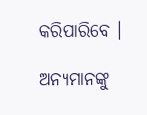କରିପାରିବେ ।

ଅନ୍ୟମାନଙ୍କୁ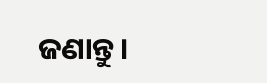ଜଣାନ୍ତୁ।